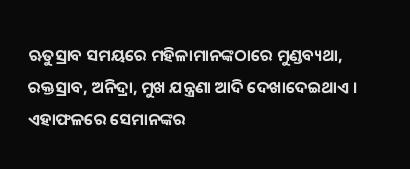ଋତୁସ୍ରାବ ସମୟରେ ମହିଳାମାନଙ୍କଠାରେ ମୁଣ୍ଡବ୍ୟଥା, ରକ୍ତସ୍ରାବ, ଅନିଦ୍ରା, ମୁଖ ଯନ୍ତ୍ରଣା ଆଦି ଦେଖାଦେଇଥାଏ । ଏହାଫଳରେ ସେମାନଙ୍କର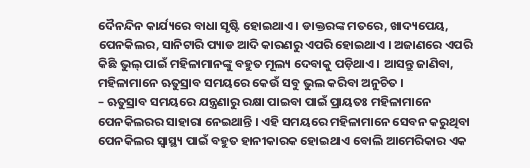ଦୈନନ୍ଦିନ କାର୍ଯ୍ୟରେ ବାଧା ସୃଷ୍ଟି ହୋଇଥାଏ । ଡାକ୍ତରଙ୍କ ମତରେ, ଖାଦ୍ୟପେୟ, ପେନକିଲର, ସାନିଟାରି ପ୍ୟାଡ ଆଦି କାରଣରୁ ଏପରି ହୋଇଥାଏ । ଅଜାଣରେ ଏପରି କିଛି ଭୁଲ୍ ପାଇଁ ମହିଳାମାନଙ୍କୁ ବହୁତ ମୂଲ୍ୟ ଦେବାକୁ ପଡ଼ିଥାଏ । ଆସନ୍ତୁ ଜାଣିବା, ମହିଳାମାନେ ଋତୁସ୍ରାବ ସମୟରେ କେଉଁ ସବୁ ଭୁଲ କରିବା ଅନୁଚିତ ।
– ଋତୁସ୍ରାବ ସମୟରେ ଯନ୍ତ୍ରଣାରୁ ରକ୍ଷା ପାଇବା ପାଇଁ ପ୍ରାୟତଃ ମହିଳାମାନେ ପେନକିଲରର ସାହାରା ନେଇଥାନ୍ତି । ଏହି ସମୟରେ ମହିଳାମାନେ ସେବନ କରୁଥିବା ପେନକିଲର ସ୍ୱାସ୍ଥ୍ୟ ପାଇଁ ବହୁତ ହାନୀକାରକ ହୋଇଥାଏ ବୋଲି ଆମେରିକାର ଏକ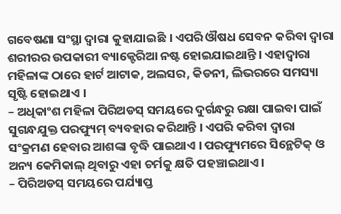ଗବେଷଣା ସଂସ୍ଥା ଦ୍ୱାରା କୁହାଯାଇଛି । ଏପରି ଔଷଧ ସେବନ କରିବା ଦ୍ୱାରା ଶରୀରର ଉପକାରୀ ବ୍ୟାକ୍ଟେରିଆ ନଷ୍ଟ ହୋଇଯାଇଥାନ୍ତି । ଏହାଦ୍ୱାରା ମହିଳାଙ୍କ ଠାରେ ହାର୍ଟ ଆଟାକ, ଅଲସର, କିଡନୀ, ଲିଭରରେ ସମସ୍ୟା ସୃଷ୍ଟି ହୋଇଥାଏ ।
– ଅଧିକାଂଶ ମହିଳା ପିରିଅଡସ୍ ସମୟରେ ଦୁର୍ଗନ୍ଧରୁ ରକ୍ଷା ପାଇବା ପାଇଁ ସୁଗନ୍ଧଯୁକ୍ତ ପରଫ୍ୟୁମ୍ ବ୍ୟବହାର କରିଥାନ୍ତି । ଏପରି କରିବା ଦ୍ୱାରା ସଂକ୍ରମଣ ହେବାର ଆଶଙ୍କା ବୃଦ୍ଧି ପାଇଥାଏ । ପରଫ୍ୟୁମରେ ସିନ୍ଥେଟିକ୍ ଓ ଅନ୍ୟ କେମିକାଲ୍ ଥିବାରୁ ଏହା ଚର୍ମକୁ କ୍ଷତି ପହଞ୍ଚାଇଥାଏ ।
– ପିରିଅଡସ୍ ସମୟରେ ପର୍ଯ୍ୟାପ୍ତ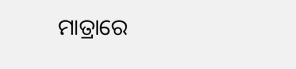ମାତ୍ରାରେ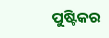ପୁଷ୍ଟିକର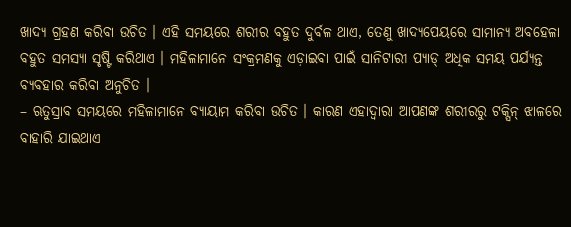ଖାଦ୍ୟ ଗ୍ରହଣ କରିବା ଉଚିତ । ଏହି ସମୟରେ ଶରୀର ବହୁତ ଦୁର୍ବଳ ଥାଏ, ତେଣୁ ଖାଦ୍ୟପେୟରେ ସାମାନ୍ୟ ଅବହେଳା ବହୁତ ସମସ୍ୟା ସୃଷ୍ଟି କରିଥାଏ । ମହିଳାମାନେ ସଂକ୍ରମଣକୁ ଏଡ଼ାଇବା ପାଇଁ ସାନିଟାରୀ ପ୍ୟାଡ୍ ଅଧିକ ସମୟ ପର୍ଯ୍ୟନ୍ତ ବ୍ୟବହାର କରିବା ଅନୁଚିତ ।
– ଋତୁସ୍ରାବ ସମୟରେ ମହିଳାମାନେ ବ୍ୟାୟାମ କରିବା ଉଚିତ । କାରଣ ଏହାଦ୍ୱାରା ଆପଣଙ୍କ ଶରୀରରୁ ଟକ୍ସିନ୍ ଝାଳରେ ବାହାରି ଯାଇଥାଏ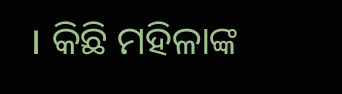। କିଛି ମହିଳାଙ୍କ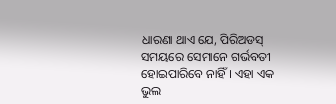ଧାରଣା ଥାଏ ଯେ, ପିରିଅଡସ୍ ସମୟରେ ସେମାନେ ଗର୍ଭବତୀ ହୋଇପାରିବେ ନାହିଁ । ଏହା ଏକ ଭୁଲ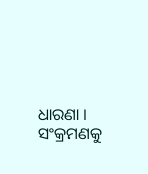ଧାରଣା । ସଂକ୍ରମଣକୁ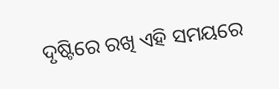ଦୃଷ୍ଟିରେ ରଖି ଏହି ସମୟରେ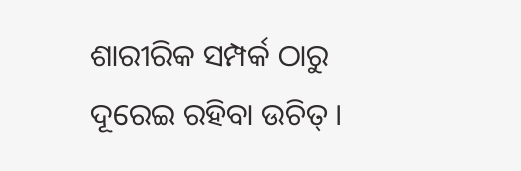ଶାରୀରିକ ସମ୍ପର୍କ ଠାରୁ ଦୂରେଇ ରହିବା ଉଚିତ୍ ।